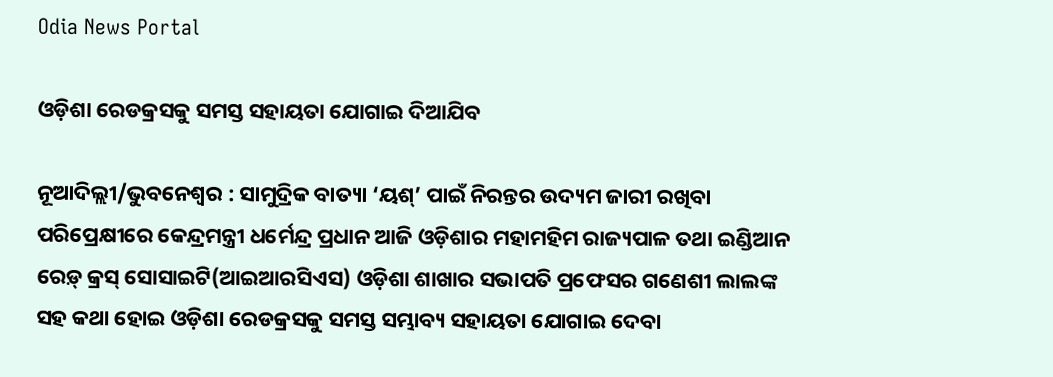Odia News Portal

ଓଡ଼ିଶା ରେଡକ୍ରସକୁ ସମସ୍ତ ସହାୟତା ଯୋଗାଇ ଦିଆଯିବ

ନୂଆଦିଲ୍ଲୀ/ଭୁବନେଶ୍ୱର : ସାମୁଦ୍ରିକ ବାତ୍ୟା ‘ୟଶ୍’ ପାଇଁ ନିରନ୍ତର ଉଦ୍ୟମ ଜାରୀ ରଖିବା ପରିପ୍ରେକ୍ଷୀରେ କେନ୍ଦ୍ରମନ୍ତ୍ରୀ ଧର୍ମେନ୍ଦ୍ର ପ୍ରଧାନ ଆଜି ଓଡ଼ିଶାର ମହାମହିମ ରାଜ୍ୟପାଳ ତଥା ଇଣ୍ଡିଆନ ରେଡ଼୍ କ୍ରସ୍ ସୋସାଇଟି(ଆଇଆରସିଏସ) ଓଡ଼ିଶା ଶାଖାର ସଭାପତି ପ୍ରଫେସର ଗଣେଶୀ ଲାଲଙ୍କ ସହ କଥା ହୋଇ ଓଡ଼ିଶା ରେଡକ୍ରସକୁ ସମସ୍ତ ସମ୍ଭାବ୍ୟ ସହାୟତା ଯୋଗାଇ ଦେବା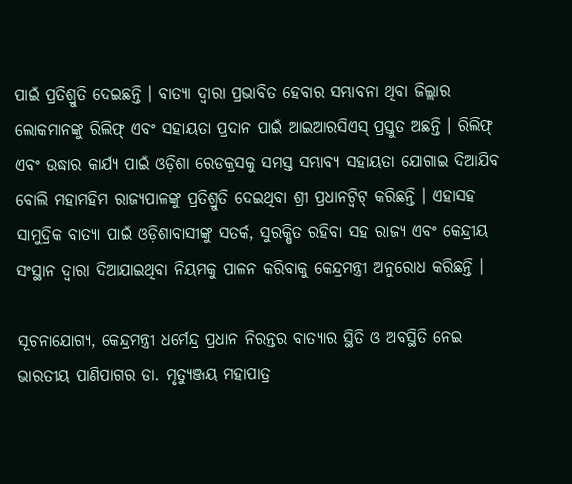ପାଇଁ ପ୍ରତିଶ୍ରୁତି ଦେଇଛନ୍ତି । ବାତ୍ୟା ଦ୍ୱାରା ପ୍ରଭାବିତ ହେବାର ସମ୍ଭାବନା ଥିବା ଜିଲ୍ଲାର ଲୋକମାନଙ୍କୁ ରିଲିଫ୍ ଏବଂ ସହାୟତା ପ୍ରଦାନ ପାଇଁ ଆଇଆରସିଏସ୍ ପ୍ରସ୍ତୁତ ଅଛନ୍ତି । ରିଲିଫ୍ ଏବଂ ଉଦ୍ଧାର କାର୍ଯ୍ୟ ପାଇଁ ଓଡ଼ିଶା ରେଡକ୍ରସକୁ ସମସ୍ତ ସମ୍ଭାବ୍ୟ ସହାୟତା ଯୋଗାଇ ଦିଆଯିବ ବୋଲି ମହାମହିମ ରାଜ୍ୟପାଳଙ୍କୁ ପ୍ରତିଶ୍ରୁତି ଦେଇଥିବା ଶ୍ରୀ ପ୍ରଧାନଟ୍ୱିଟ୍ କରିଛନ୍ତି । ଏହାସହ ସାମୁଦ୍ରିକ ବାତ୍ୟା ପାଇଁ ଓଡ଼ିଶାବାସୀଙ୍କୁ ସତର୍କ, ସୁରକ୍ଷିତ ରହିବା ସହ ରାଜ୍ୟ ଏବଂ କେନ୍ଦ୍ରୀୟ ସଂସ୍ଥାନ ଦ୍ୱାରା ଦିଆଯାଇଥିବା ନିୟମକୁ ପାଳନ କରିବାକୁ କେନ୍ଦ୍ରମନ୍ତ୍ରୀ ଅନୁରୋଧ କରିଛନ୍ତି ।

ସୂଚନାଯୋଗ୍ୟ, କେନ୍ଦ୍ରମନ୍ତ୍ରୀ ଧର୍ମେନ୍ଦ୍ର ପ୍ରଧାନ ନିରନ୍ତର ବାତ୍ୟାର ସ୍ଥିତି ଓ ଅବସ୍ଥିତି ନେଇ ଭାରତୀୟ ପାଣିପାଗର ଡା. ମୃତ୍ୟୁଞ୍ଜୟ ମହାପାତ୍ର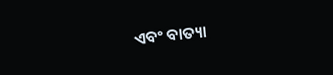ଏବଂ ବାତ୍ୟା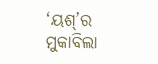‘ୟଶ୍’ର ମୁକାବିଲା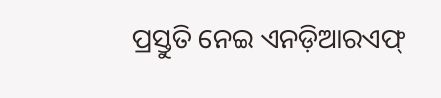ପ୍ରସ୍ତୁତି ନେଇ ଏନଡ଼ିଆରଏଫ୍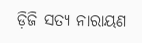ଡ଼ିଜି ସତ୍ୟ ନାରାୟଣ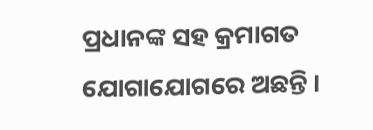ପ୍ରଧାନଙ୍କ ସହ କ୍ରମାଗତ ଯୋଗାଯୋଗରେ ଅଛନ୍ତି ।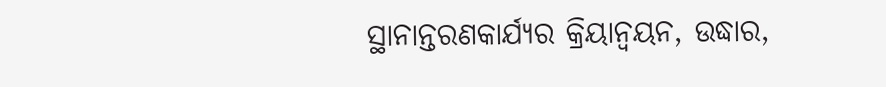ସ୍ଥାନାନ୍ତରଣକାର୍ଯ୍ୟର କ୍ରିୟାନ୍ୱୟନ, ଉଦ୍ଧାର,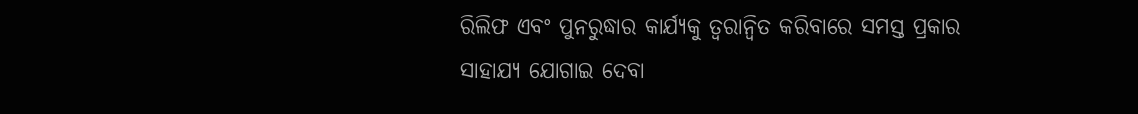ରିଲିଫ ଏବଂ ପୁନରୁଦ୍ଧାର କାର୍ଯ୍ୟକୁ ତ୍ୱରାନ୍ୱିତ କରିବାରେ ସମସ୍ତ ପ୍ରକାର ସାହାଯ୍ୟ ଯୋଗାଇ ଦେବା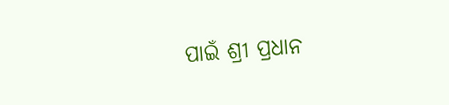ପାଇଁ ଶ୍ରୀ ପ୍ରଧାନ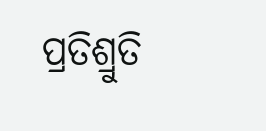ପ୍ରତିଶ୍ରୁତି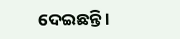ଦେଇଛନ୍ତି ।